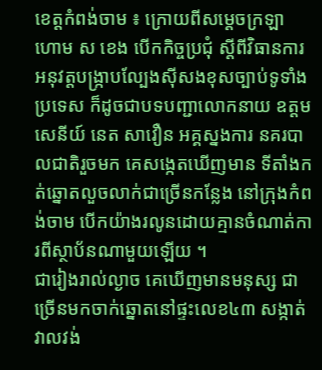ខេត្តកំពង់ចាម ៖ ក្រោយពីសម្ដេចក្រឡា ហោម ស ខេង បើកកិច្ចប្រជុំ ស្ដីពីវិធានការអនុវត្តបង្ក្រាបល្បែងស៊ីសងខុសច្បាប់ទូទាំងប្រទេស ក៏ដូចជាបទបញ្ជាលោកនាយ ឧត្តមសេនីយ៍ នេត សាវឿន អគ្គស្នងការ នគរបាលជាតិរួចមក គេសង្កេតឃើញមាន ទីតាំងកត់ឆ្នោតលួចលាក់ជាច្រើនកន្លែង នៅក្រុងកំពង់ចាម បើកយ៉ាងរលូនដោយគ្មានចំណាត់ការពីស្ថាប័នណាមួយឡើយ ។
ជារៀងរាល់ល្ងាច គេឃើញមានមនុស្ស ជាច្រើនមកចាក់ឆ្នោតនៅផ្ទះលេខ៤៣ សង្កាត់វាលវង់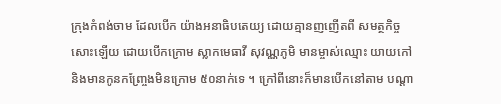ក្រុងកំពង់ចាម ដែលបើក យ៉ាងអនាធិបតេយ្យ ដោយគ្មានញញើតពី សមត្ថកិច្ចសោះឡើយ ដោយបើកក្រោម ស្លាកមេធាវី សុវណ្ណភូមិ មានម្ចាស់ឈ្មោះ យាយកៅ និងមានកូនកញ្ច្រែងមិនក្រោម ៥០នាក់ទេ ។ ក្រៅពីនោះក៏មានបើកនៅតាម បណ្តា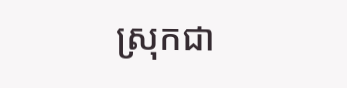ស្រុកជា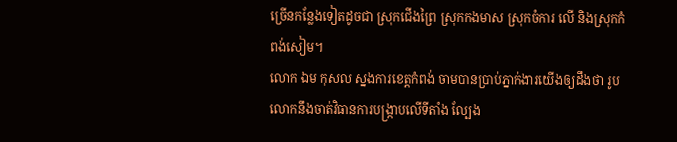ច្រើនកន្លែងទៀតដូចជា ស្រុកជើងព្រៃ ស្រុកកងមាស ស្រុកចំការ លើ និងស្រុកកំពង់សៀម។
លោក ឯម កុសល ស្នងការខេត្តកំពង់ ចាមបានប្រាប់ភ្នាក់ងារយើងឲ្យដឹងថា រូប លោកនឹងចាត់វិធានការបង្ក្រាបលើទីតាំង ល្បែង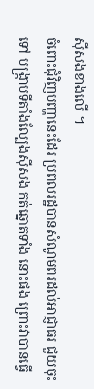ស៊ីសងខាងលើ ។
ចំពោះជុំវិញបញ្ហានេះដែរ ប្រពលរដ្ឋបានសំណូមពរដល់អាជ្ញាធរ ជួយចុះទៅ បង្ក្រាបទីតាំងល្បែងស៊ីសង កត់ឆ្នោតទាំង នោះផង ព្រោះវាបានធ្វើ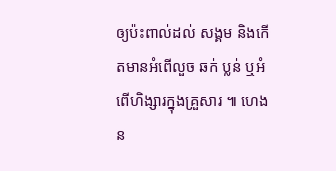ឲ្យប៉ះពាល់ដល់ សង្គម និងកើតមានអំពើលួច ឆក់ ប្លន់ ឬអំពើហិង្សារក្នុងគ្រួសារ ៕ ហេង ន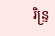រិន្ទ្រ